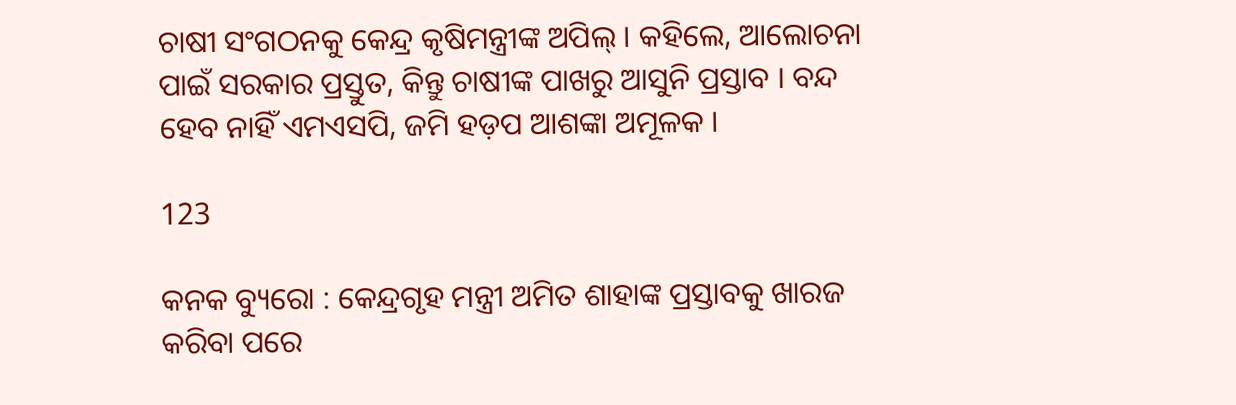ଚାଷୀ ସଂଗଠନକୁ କେନ୍ଦ୍ର କୃଷିମନ୍ତ୍ରୀଙ୍କ ଅପିଲ୍ । କହିଲେ, ଆଲୋଚନା ପାଇଁ ସରକାର ପ୍ରସ୍ତୁତ, କିନ୍ତୁ ଚାଷୀଙ୍କ ପାଖରୁ ଆସୁନି ପ୍ରସ୍ତାବ । ବନ୍ଦ ହେବ ନାହିଁ ଏମଏସପି, ଜମି ହଡ଼ପ ଆଶଙ୍କା ଅମୂଳକ ।

123

କନକ ବ୍ୟୁରୋ : କେନ୍ଦ୍ରଗୃହ ମନ୍ତ୍ରୀ ଅମିତ ଶାହାଙ୍କ ପ୍ରସ୍ତାବକୁ ଖାରଜ କରିବା ପରେ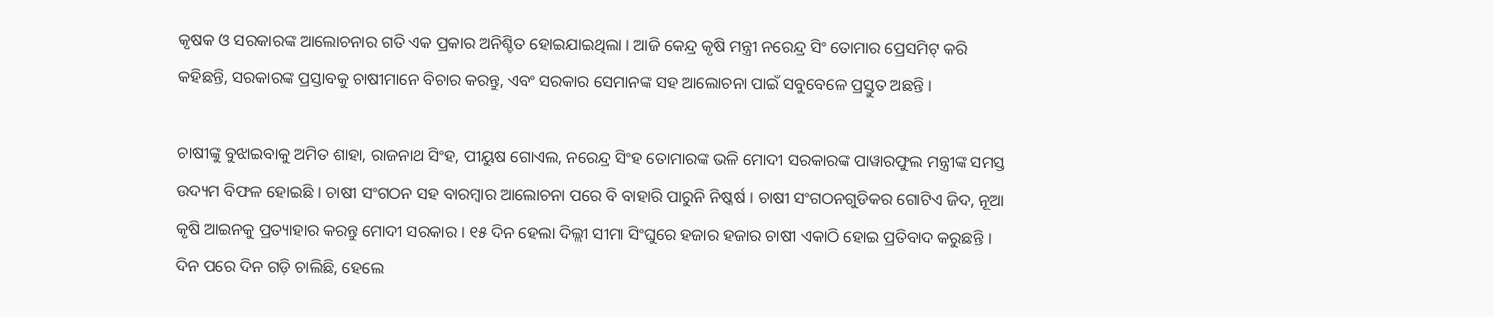କୃଷକ ଓ ସରକାରଙ୍କ ଆଲୋଚନାର ଗତି ଏକ ପ୍ରକାର ଅନିଶ୍ଚିତ ହୋଇଯାଇଥିଲା । ଆଜି କେନ୍ଦ୍ର କୃଷି ମନ୍ତ୍ରୀ ନରେନ୍ଦ୍ର ସିଂ ତୋମାର ପ୍ରେସମିଟ୍ କରି କହିଛନ୍ତି, ସରକାରଙ୍କ ପ୍ରସ୍ତାବକୁ ଚାଷୀମାନେ ବିଚାର କରନ୍ତୁ, ଏବଂ ସରକାର ସେମାନଙ୍କ ସହ ଆଲୋଚନା ପାଇଁ ସବୁବେଳେ ପ୍ରସ୍ତୁତ ଅଛନ୍ତି ।

ଚାଷୀଙ୍କୁ ବୁଝାଇବାକୁ ଅମିତ ଶାହା, ରାଜନାଥ ସିଂହ, ପୀୟୁଷ ଗୋଏଲ, ନରେନ୍ଦ୍ର ସିଂହ ତୋମାରଙ୍କ ଭଳି ମୋଦୀ ସରକାରଙ୍କ ପାୱାରଫୁଲ ମନ୍ତ୍ରୀଙ୍କ ସମସ୍ତ ଉଦ୍ୟମ ବିଫଳ ହୋଇଛି । ଚାଷୀ ସଂଗଠନ ସହ ବାରମ୍ବାର ଆଲୋଚନା ପରେ ବି ବାହାରି ପାରୁନି ନିଷ୍କର୍ଷ । ଚାଷୀ ସଂଗଠନଗୁଡିକର ଗୋଟିଏ ଜିଦ, ନୂଆ କୃଷି ଆଇନକୁ ପ୍ରତ୍ୟାହାର କରନ୍ତୁ ମୋଦୀ ସରକାର । ୧୫ ଦିନ ହେଲା ଦିଲ୍ଲୀ ସୀମା ସିଂଘୁରେ ହଜାର ହଜାର ଚାଷୀ ଏକାଠି ହୋଇ ପ୍ରତିବାଦ କରୁଛନ୍ତି । ଦିନ ପରେ ଦିନ ଗଡ଼ି ଚାଲିଛି, ହେଲେ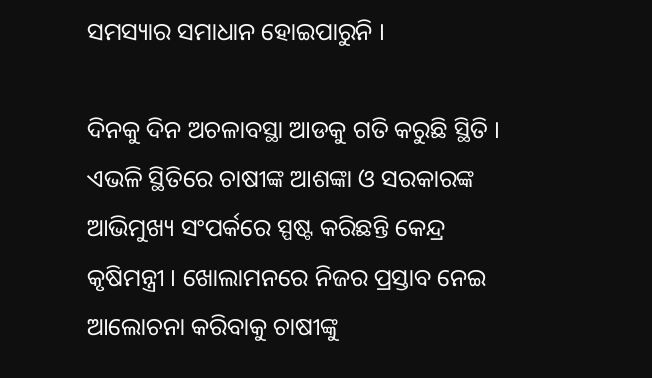ସମସ୍ୟାର ସମାଧାନ ହୋଇପାରୁନି ।

ଦିନକୁ ଦିନ ଅଚଳାବସ୍ଥା ଆଡକୁ ଗତି କରୁଛି ସ୍ଥିତି । ଏଭଳି ସ୍ଥିତିରେ ଚାଷୀଙ୍କ ଆଶଙ୍କା ଓ ସରକାରଙ୍କ ଆଭିମୁଖ୍ୟ ସଂପର୍କରେ ସ୍ପଷ୍ଟ କରିଛନ୍ତି କେନ୍ଦ୍ର କୃଷିମନ୍ତ୍ରୀ । ଖୋଲାମନରେ ନିଜର ପ୍ରସ୍ତାବ ନେଇ ଆଲୋଚନା କରିବାକୁ ଚାଷୀଙ୍କୁ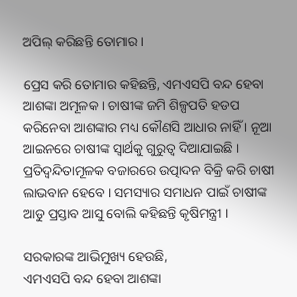ଅପିଲ୍ କରିଛନ୍ତି ତୋମାର ।

ପ୍ରେସ କରି ତୋମାର କହିଛନ୍ତି, ଏମଏସପି ବନ୍ଦ ହେବା ଆଶଙ୍କା ଅମୂଳକ । ଚାଷୀଙ୍କ ଜମି ଶିଳ୍ପପତି ହଡପ କରିନେବା ଆଶଙ୍କାର ମଧ୍ୟ କୌଣସି ଆଧାର ନାହିଁ । ନୂଆ ଆଇନରେ ଚାଷୀଙ୍କ ସ୍ୱାର୍ଥକୁ ଗୁରୁତ୍ୱ ଦିଆଯାଇଛି । ପ୍ରତିଦ୍ୱନ୍ଦିତାମୂଳକ ବଜାରରେ ଉତ୍ପାଦନ ବିକ୍ରି କରି ଚାଷୀ ଲାଭବାନ ହେବେ । ସମସ୍ୟାର ସମାଧନ ପାଇଁ ଚାଷୀଙ୍କ ଆଡୁ ପ୍ରସ୍ତାବ ଆସୁ ବୋଲି କହିଛନ୍ତି କୃଷିମନ୍ତ୍ରୀ ।

ସରକାରଙ୍କ ଆଭିମୁଖ୍ୟ ହେଉଛି,
ଏମଏସପି ବନ୍ଦ ହେବା ଆଶଙ୍କା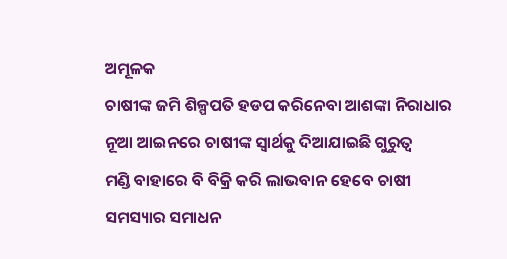ଅମୂଳକ
ଚାଷୀଙ୍କ ଜମି ଶିଳ୍ପପତି ହଡପ କରିନେବା ଆଶଙ୍କା ନିରାଧାର
ନୂଆ ଆଇନରେ ଚାଷୀଙ୍କ ସ୍ୱାର୍ଥକୁ ଦିଆଯାଇଛି ଗୁରୁତ୍ୱ
ମଣ୍ଡି ବାହାରେ ବି ବିକ୍ରି କରି ଲାଭବାନ ହେବେ ଚାଷୀ
ସମସ୍ୟାର ସମାଧନ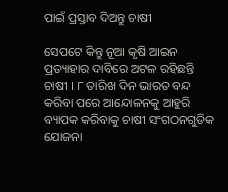ପାଇଁ ପ୍ରସ୍ତାବ ଦିଅନ୍ତୁ ଚାଷୀ

ସେପଟେ କିନ୍ତୁ ନୂଆ କୃଷି ଆଇନ ପ୍ରତ୍ୟାହାର ଦାବିରେ ଅଟଳ ରହିଛନ୍ତି ଚାଷୀ । ୮ ତାରିଖ ଦିନ ଭାରତ ବନ୍ଦ କରିବା ପରେ ଆନ୍ଦୋଳନକୁ ଆହୁରି ବ୍ୟାପକ କରିବାକୁ ଚାଷୀ ସଂଗଠନଗୁଡିକ ଯୋଜନା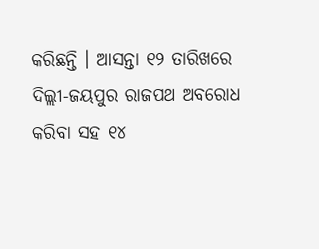କରିଛନ୍ତି । ଆସନ୍ତା ୧୨ ତାରିଖରେ ଦିଲ୍ଲୀ-ଜୟପୁର ରାଜପଥ ଅବରୋଧ କରିବା ସହ ୧୪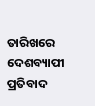ତାରିଖରେ ଦେଶବ୍ୟାପୀ ପ୍ରତିବାଦ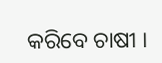କରିବେ ଚାଷୀ ।